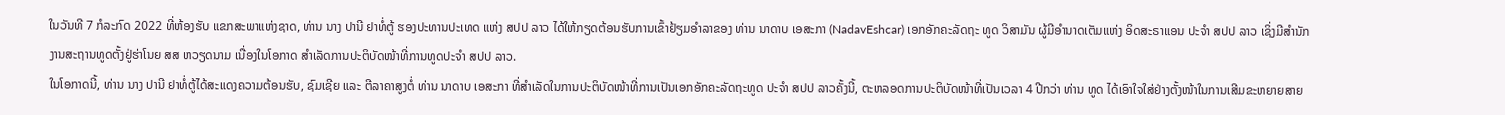ໃນວັນທີ 7 ກໍລະກົດ 2022 ທີ່ຫ້ອງຮັບ ແຂກສະພາແຫ່ງຊາດ, ທ່ານ ນາງ ປານີ ຢາທໍ່ຕູ້ ຮອງປະທານປະເທດ ແຫ່ງ ສປປ ລາວ ໄດ້ໃຫ້ກຽດຕ້ອນຮັບການເຂົ້າຢ້ຽມອຳລາຂອງ ທ່ານ ນາດາບ ເອສະກາ (NadavEshcar) ເອກອັກຄະລັດຖະ ທູດ ວິສາມັນ ຜູ້ມີອໍານາດເຕັມແຫ່ງ ອິດສະຣາແອນ ປະຈໍາ ສປປ ລາວ ເຊິ່ງມີສຳນັກ ງານສະຖານທູດຕັ້ງຢູ່ຮ່າໂນຍ ສສ ຫວຽດນາມ ເນື່ອງໃນໂອກາດ ສຳເລັດການປະຕິບັດໜ້າທີ່ການທູດປະຈຳ ສປປ ລາວ.
ໃນໂອກາດນີ້, ທ່ານ ນາງ ປານີ ຢາທໍ່ຕູ້ໄດ້ສະແດງຄວາມຕ້ອນຮັບ, ຊົມເຊີຍ ແລະ ຕີລາຄາສູງຕໍ່ ທ່ານ ນາດາບ ເອສະກາ ທີ່ສຳເລັດໃນການປະຕິບັດໜ້າທີ່ການເປັນເອກອັກຄະລັດຖະທູດ ປະຈຳ ສປປ ລາວຄັ້ງນີ້, ຕະຫລອດການປະຕິບັດໜ້າທີ່ເປັນເວລາ 4 ປີກວ່າ ທ່ານ ທູດ ໄດ້ເອົາໃຈໃສ່ຢ່າງຕັ້ງໜ້າໃນການເສີມຂະຫຍາຍສາຍ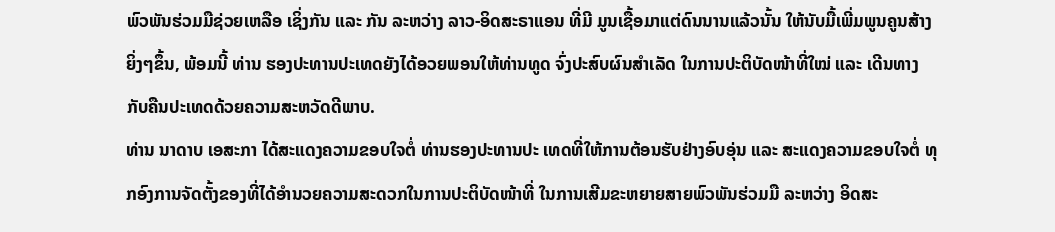ພົວພັນຮ່ວມມືຊ່ວຍເຫລືອ ເຊິ່ງກັນ ແລະ ກັນ ລະຫວ່າງ ລາວ-ອິດສະຣາແອນ ທີ່ມີ ມູນເຊື້ອມາແຕ່ດົນນານແລ້ວນັ້ນ ໃຫ້ນັບມື້ເພີ່ມພູນຄູນສ້າງຍິ່ງໆຂຶ້ນ, ພ້ອມນີ້ ທ່ານ ຮອງປະທານປະເທດຍັງໄດ້ອວຍພອນໃຫ້ທ່ານທູດ ຈົ່ງປະສົບຜົນສຳເລັດ ໃນການປະຕິບັດໜ້າທີ່ໃໝ່ ແລະ ເດີນທາງກັບຄືນປະເທດດ້ວຍຄວາມສະຫວັດດີພາບ.
ທ່ານ ນາດາບ ເອສະກາ ໄດ້ສະແດງຄວາມຂອບໃຈຕໍ່ ທ່ານຮອງປະທານປະ ເທດທີ່ໃຫ້ການຕ້ອນຮັບຢ່າງອົບອຸ່ນ ແລະ ສະແດງຄວາມຂອບໃຈຕໍ່ ທຸກອົງການຈັດຕັ້ງຂອງທີ່ໄດ້ອຳນວຍຄວາມສະດວກໃນການປະຕິບັດໜ້າທີ່ ໃນການເສີມຂະຫຍາຍສາຍພົວພັນຮ່ວມມື ລະຫວ່າງ ອິດສະ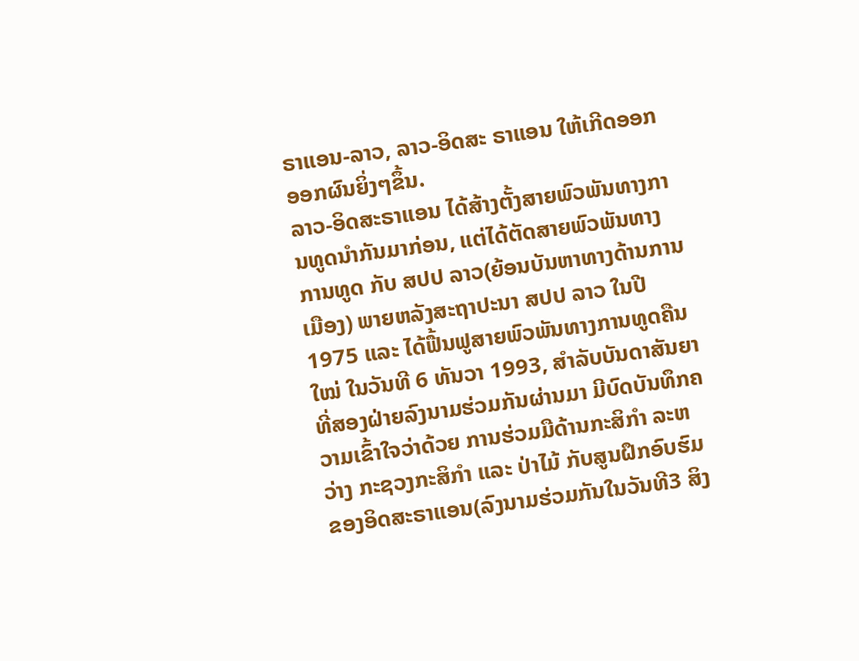ຣາແອນ-ລາວ, ລາວ-ອິດສະ ຣາແອນ ໃຫ້ເກີດອອກອອກຜົນຍິ່ງໆຂຶ້ນ.
ລາວ-ອິດສະຣາແອນ ໄດ້ສ້າງຕັ້ງສາຍພົວພັນທາງການທູດນຳກັນມາກ່ອນ, ແຕ່ໄດ້ຕັດສາຍພົວພັນທາງການທູດ ກັບ ສປປ ລາວ(ຍ້ອນບັນຫາທາງດ້ານການເມືອງ) ພາຍຫລັງສະຖາປະນາ ສປປ ລາວ ໃນປີ 1975 ແລະ ໄດ້ຟື້ນຟູສາຍພົວພັນທາງການທູດຄືນໃໝ່ ໃນວັນທີ 6 ທັນວາ 1993, ສຳລັບບັນດາສັນຍາທີ່ສອງຝ່າຍລົງນາມຮ່ວມກັນຜ່ານມາ ມີບົດບັນທຶກຄວາມເຂົ້າໃຈວ່າດ້ວຍ ການຮ່ວມມືດ້ານກະສິກຳ ລະຫວ່າງ ກະຊວງກະສິກຳ ແລະ ປ່າໄມ້ ກັບສູນຝຶກອົບຮົມຂອງອິດສະຣາແອນ(ລົງນາມຮ່ວມກັນໃນວັນທີ3 ສິງ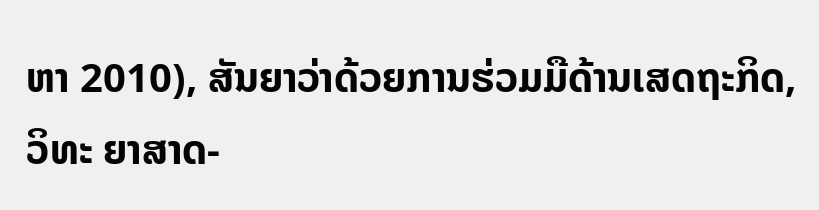ຫາ 2010), ສັນຍາວ່າດ້ວຍການຮ່ວມມືດ້ານເສດຖະກິດ, ວິທະ ຍາສາດ-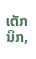ເຕັກນິກ,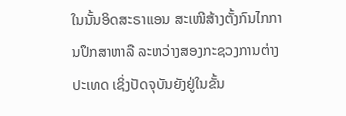ໃນນັ້ນອິດສະຣາແອນ ສະເໜີສ້າງຕັ້ງກົນໄກການປຶກສາຫາລື ລະຫວ່າງສອງກະຊວງການຕ່າງປະເທດ ເຊິ່ງປັດຈຸບັນຍັງຢູ່ໃນຂັ້ນ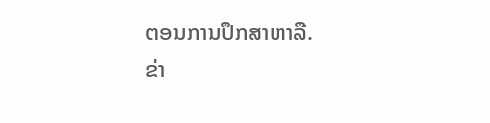ຕອນການປຶກສາຫາລື.
ຂ່າ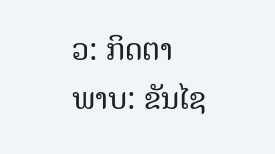ວ: ກິດຕາ
ພາບ: ຂັນໄຊ